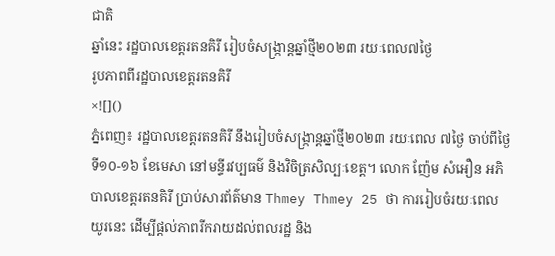ជាតិ
ឆ្នាំនេះ រដ្ឋបាលខេត្តរតនគិរី រៀបចំសង្រ្កាន្តឆ្នាំថ្មី២០២៣ រយៈពេល៧ថ្ងៃ
រូបភាពពីរដ្ឋបាលខេត្តរតនគិរី
×![]()
ភ្នំពេញ៖ រដ្ឋបាលខេត្តរតនគិរី នឹងរៀបចំសង្រ្កាន្តឆ្នាំថ្មី២០២៣ រយៈពេល ៧ថ្ងៃ ចាប់ពីថ្ងៃទី១០-១៦ ខែមេសា នៅមន្ទីរវប្បធម៌ និងវិចិត្រសិល្បៈខេត្ត។ លោក ញ៉ែម សំអឿន អភិបាលខេត្តរតនគិរី ប្រាប់សារព័ត៌មាន Thmey Thmey 25 ថា ការរៀបចំរយៈពេលយូរនេះ ដើម្បីផ្ដល់ភាពរីករាយដល់ពលរដ្ឋ និង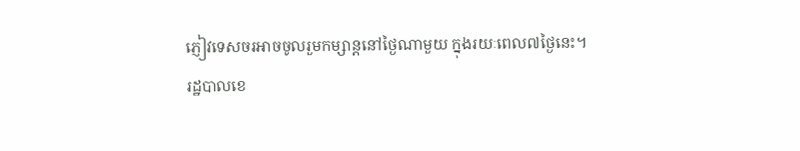ភ្ញៀវទេសចរអាចចូលរួមកម្សាន្តនៅថ្ងៃណាមួយ ក្នុងរយៈពេល៧ថ្ងៃនេះ។
រដ្ឋបាលខេ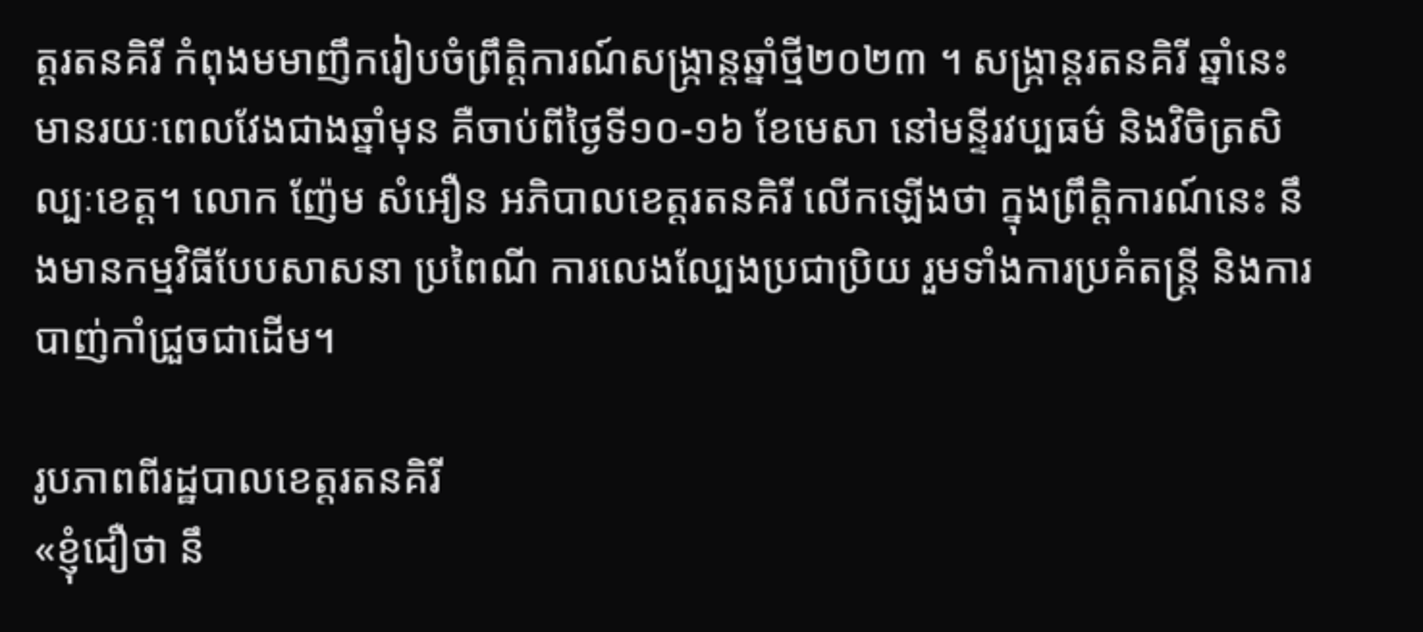ត្តរតនគិរី កំពុងមមាញឹករៀបចំព្រឹត្តិការណ៍សង្រ្កាន្តឆ្នាំថ្មី២០២៣ ។ សង្រ្កាន្តរតនគិរី ឆ្នាំនេះ មានរយៈពេលវែងជាងឆ្នាំមុន គឺចាប់ពីថ្ងៃទី១០-១៦ ខែមេសា នៅមន្ទីរវប្បធម៌ និងវិចិត្រសិល្បៈខេត្ត។ លោក ញ៉ែម សំអឿន អភិបាលខេត្តរតនគិរី លើកឡើងថា ក្នុងព្រឹត្តិការណ៍នេះ នឹងមានកម្មវិធីបែបសាសនា ប្រពៃណី ការលេងល្បែងប្រជាប្រិយ រួមទាំងការប្រគំតន្រ្តី និងការបាញ់កាំជ្រួចជាដើម។

រូបភាពពីរដ្ឋបាលខេត្តរតនគិរី
«ខ្ញុំជឿថា នឹ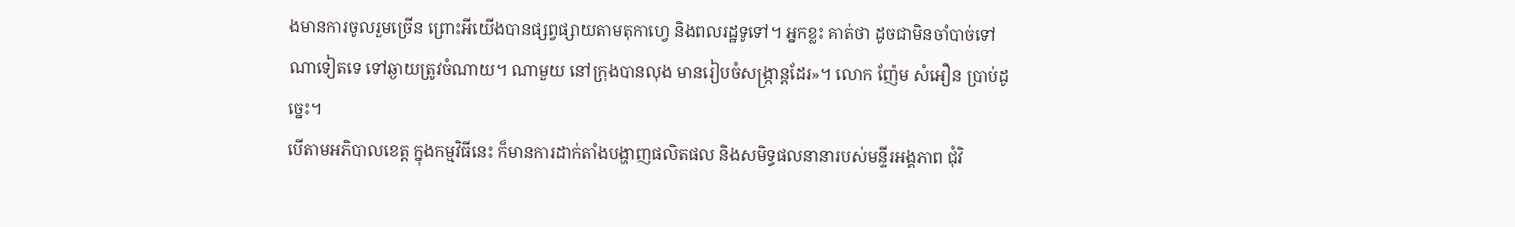ងមានការចូលរួមច្រើន ព្រោះអីយើងបានផ្សព្វផ្សាយតាមតុកាហ្វេ និងពលរដ្ឋទូទៅ។ អ្នកខ្លះ គាត់ថា ដូចជាមិនចាំបាច់ទៅណាទៀតទេ ទៅឆ្ងាយត្រូវចំណាយ។ ណាមួយ នៅក្រុងបានលុង មានរៀបចំសង្រ្កាន្តដែរ»។ លោក ញ៉ែម សំអឿន ប្រាប់ដូច្នេះ។
បើតាមអភិបាលខេត្ត ក្នុងកម្មវិធីនេះ ក៏មានការដាក់តាំងបង្ហាញផលិតផល និងសមិទ្ធផលនានារបស់មន្ទីរអង្គភាព ជុំវិ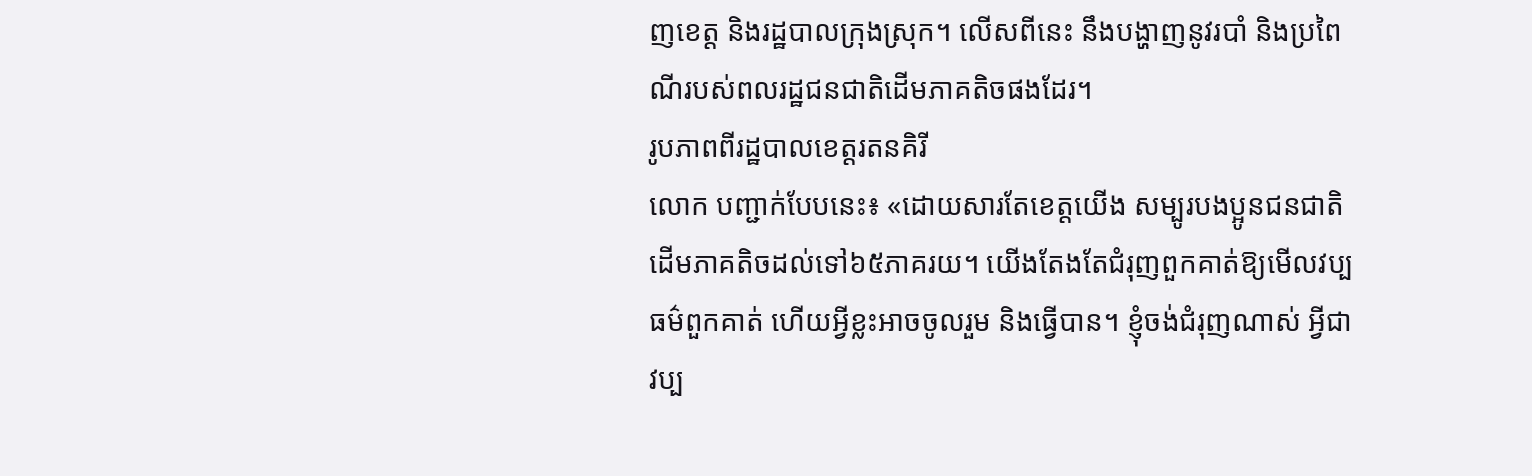ញខេត្ត និងរដ្ឋបាលក្រុងស្រុក។ លើសពីនេះ នឹងបង្ហាញនូវរបាំ និងប្រពៃណីរបស់ពលរដ្ឋជនជាតិដើមភាគតិចផងដែរ។
រូបភាពពីរដ្ឋបាលខេត្តរតនគិរី
លោក បញ្ជាក់បែបនេះ៖ «ដោយសារតែខេត្តយើង សម្បូរបងប្អូនជនជាតិដើមភាគតិចដល់ទៅ៦៥ភាគរយ។ យើងតែងតែជំរុញពួកគាត់ឱ្យមើលវប្បធម៌ពួកគាត់ ហើយអ្វីខ្លះអាចចូលរួម និងធ្វើបាន។ ខ្ញុំចង់ជំរុញណាស់ អ្វីជាវប្ប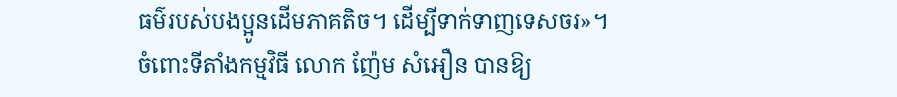ធម៌របស់បងប្អូនដើមភាគតិច។ ដើម្បីទាក់ទាញទេសចរ»។
ចំពោះទីតាំងកម្មវិធី លោក ញ៉ែម សំអឿន បានឱ្យ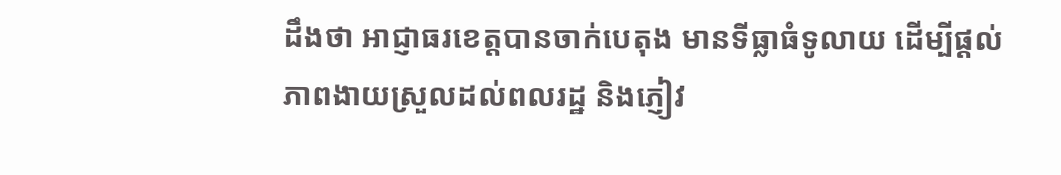ដឹងថា អាជ្ញាធរខេត្តបានចាក់បេតុង មានទីធ្លាធំទូលាយ ដើម្បីផ្ដល់ភាពងាយស្រួលដល់ពលរដ្ឋ និងភ្ញៀវ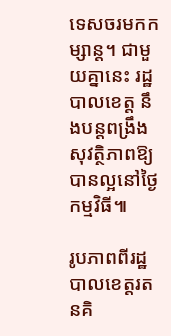ទេសចរមកកម្សាន្ត។ ជាមួយគ្នានេះ រដ្ឋបាលខេត្ត នឹងបន្តពង្រឹងសុវត្ថិភាពឱ្យបានល្អនៅថ្ងៃកម្មវិធី៕

រូបភាពពីរដ្ឋបាលខេត្តរតនគិ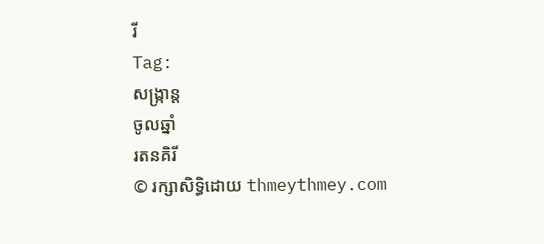រី
Tag:
សង្រ្កាន្ត
ចូលឆ្នាំ
រតនគិរី
© រក្សាសិទ្ធិដោយ thmeythmey.com